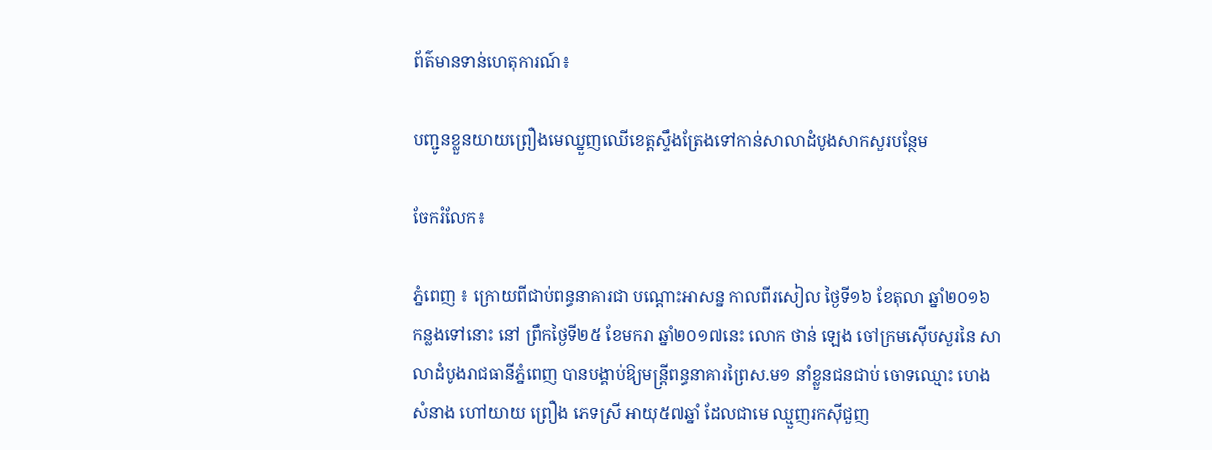ព័ត៌មានទាន់ហេតុការណ៍៖

បញ្ជូនខ្លួនយាយព្រឿងមេឈ្នួញឈើខេត្តស្ទឹងត្រែងទៅកាន់សាលាដំបូងសាកសួរបន្ថែម

ចែករំលែក៖

ភ្នំពេញ ៖ ក្រោយពីជាប់ពន្ធនាគារជា បណ្តោះអាសន្ន កាលពីរសៀល ថ្ងៃទី១៦ ខែតុលា ឆ្នាំ២០១៦ កន្លងទៅនោះ នៅ ព្រឹកថ្ងៃទី២៥ ខែមករា ឆ្នាំ២០១៧នេះ លោក ថាន់ ឡេង ចៅក្រមស៊ើបសួរនៃ សាលាដំបូងរាជធានីភ្នំពេញ បានបង្គាប់ឱ្យមន្ត្រីពន្ធនាគារព្រៃស.ម១ នាំខ្លួនជនជាប់ ចោទឈ្មោះ ហេង សំនាង ហៅយាយ ព្រឿង ភេទស្រី អាយុ៥៧ឆ្នាំ ដែលជាមេ ឈ្មួញរកស៊ីជួញ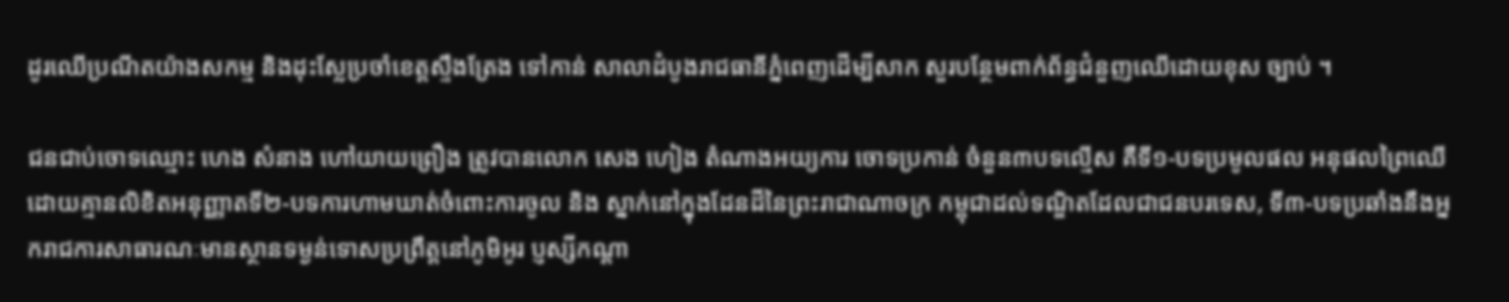ដូរឈើប្រណីតយ៉ាងសកម្ម និងដុះស្លែប្រចាំខេត្តស្ទឹងត្រែង ទៅកាន់ សាលាដំបូងរាជធានីភ្នំពេញដើម្បីសាក សួរបន្ថែមពាក់ព័ន្ធជំនួញឈើដោយខុស ច្បាប់ ។

ជនជាប់ចោទឈ្មោះ ហេង សំនាង ហៅយាយព្រឿង ត្រូវបានលោក សេង ហៀង តំណាងអយ្យការ ចោទប្រកាន់ ចំនួន៣បទល្មើស គឺទី១-បទប្រមូលផល អនុផលព្រៃឈើដោយគ្មានលិខិតអនុញ្ញាតទី២-បទការហាមឃាត់ចំពោះការចូល និង ស្នាក់នៅក្នុងដែនដីនៃព្រះរាជាណាចក្រ កម្ពុជាដល់ទណ្ឌិតដែលជាជនបរទេស, ទី៣-បទប្រឆាំងនឹងអ្នករាជការសាធារណៈមានស្ថានទម្ងន់ទោសប្រព្រឹត្តនៅភូមិអូរ ប្ញស្សីកណ្តា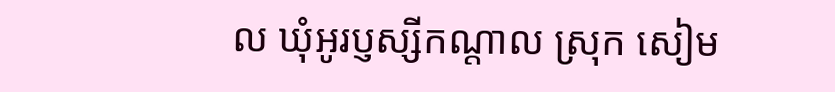ល ឃុំអូរប្ញស្សីកណ្តាល ស្រុក សៀម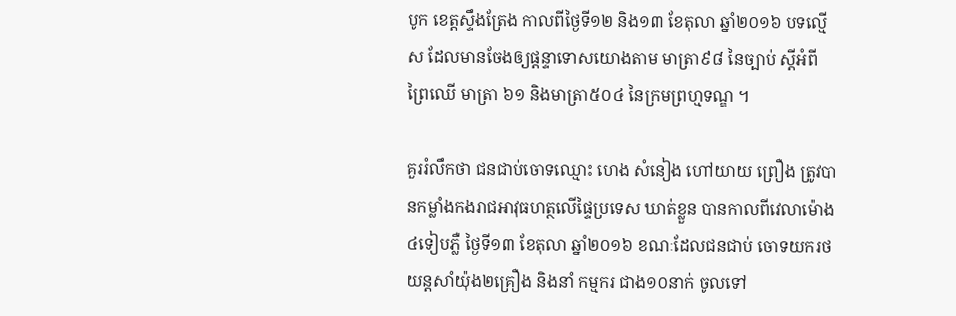បូក ខេត្តស្ទឹងត្រែង កាលពីថ្ងៃទី១២ និង១៣ ខែតុលា ឆ្នាំ២០១៦ បទល្មើស ដែលមានចែងឲ្យផ្តន្ទាទោសយោងតាម មាត្រា៩៨ នៃច្បាប់ ស្តីអំពីព្រៃឈើ មាត្រា ៦១ និងមាត្រា៥០៤ នៃក្រមព្រហ្មទណ្ឌ ។

គួររំលឹកថា ជនជាប់ចោទឈ្មោះ ហេង សំនៀង ហៅយាយ ព្រឿង ត្រូវបានកម្លាំងកងរាជអាវុធហត្ថលើផ្ទៃប្រទេស ឃាត់ខ្លួន បានកាលពីវេលាម៉ោង៤ទៀបភ្លឺ ថ្ងៃទី១៣ ខែតុលា ឆ្នាំ២០១៦ ខណៈដែលជនជាប់ ចោទយករថយន្តសាំយ៉ុង២គ្រឿង និងនាំ កម្មករ ជាង១០នាក់ ចូលទៅ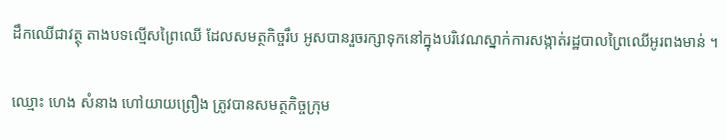ដឹកឈើជាវត្ថុ តាងបទល្មើសព្រៃឈើ ដែលសមត្ថកិច្ចរឹប អូសបានរួចរក្សាទុកនៅក្នុងបរិវេណស្នាក់ការសង្កាត់រដ្ឋបាលព្រៃឈើអូរពងមាន់ ។

ឈ្មោះ ហេង សំនាង ហៅយាយព្រឿង ត្រូវបានសមត្ថកិច្ចក្រុម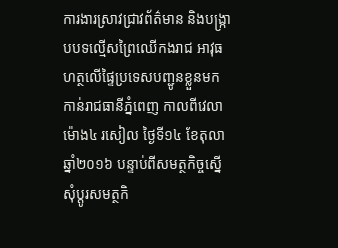ការងារស្រាវជ្រាវព័ត៌មាន និងបង្ក្រាបបទល្មើសព្រៃឈើកងរាជ អាវុធហត្ថលើផ្ទៃប្រទេសបញ្ជូនខ្លួនមកកាន់រាជធានីភ្នំពេញ កាលពីវេលាម៉ោង៤ រសៀល ថ្ងៃទី១៤ ខែតុលា ឆ្នាំ២០១៦ បន្ទាប់ពីសមត្ថកិច្ចស្នើសុំប្តូរសមត្ថកិ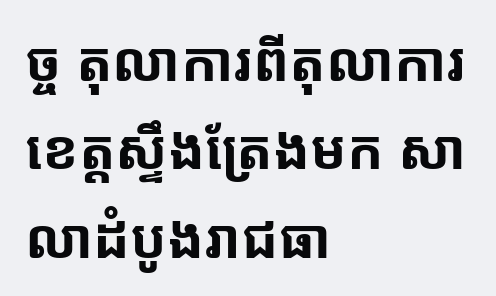ច្ច តុលាការពីតុលាការខេត្តស្ទឹងត្រែងមក សាលាដំបូងរាជធា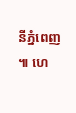នីភ្នំពេញ ៕ ហេ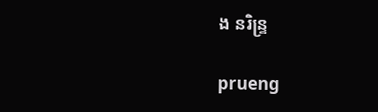ង នរិន្ទ្រ

prueng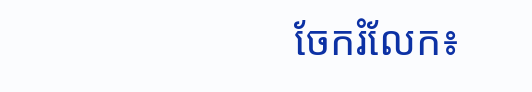ចែករំលែក៖